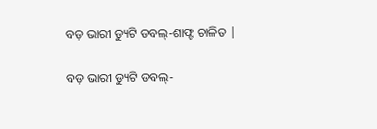ବଡ଼ ଭାରୀ ଡ୍ୟୁଟି ଡବଲ୍-ଶାଫ୍ଟ ଚାଳିତ |

ବଡ଼ ଭାରୀ ଡ୍ୟୁଟି ଡବଲ୍-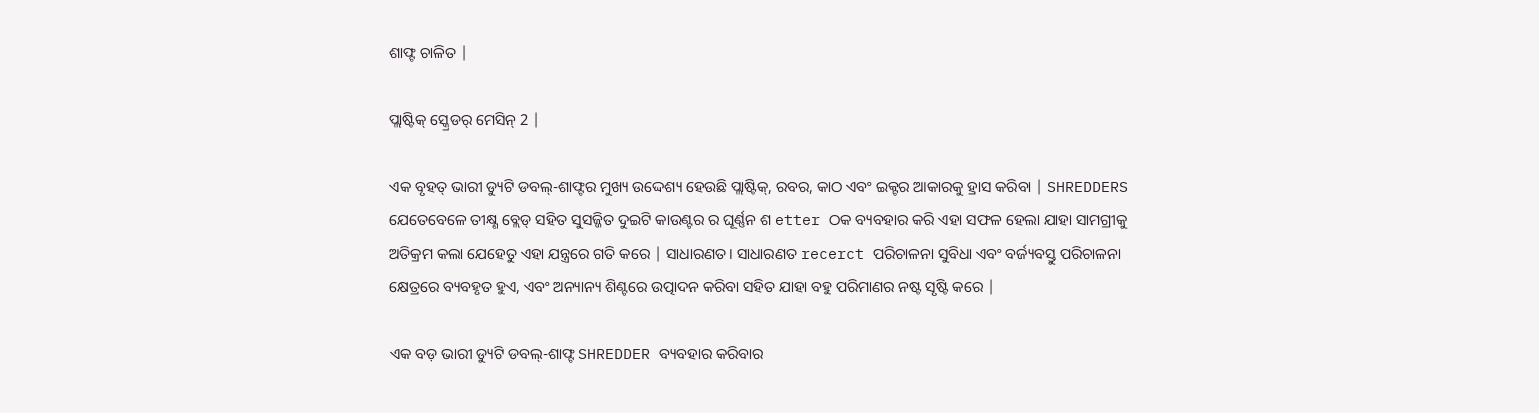ଶାଫ୍ଟ ଚାଳିତ |

ପ୍ଲାଷ୍ଟିକ୍ ସ୍କ୍ରେଡର୍ ମେସିନ୍ 2 |

ଏକ ବୃହତ୍ ଭାରୀ ଡ୍ୟୁଟି ଡବଲ୍-ଶାଫ୍ଟର ମୁଖ୍ୟ ଉଦ୍ଦେଶ୍ୟ ହେଉଛି ପ୍ଲାଷ୍ଟିକ୍, ରବର, କାଠ ଏବଂ ଇକ୍ଟର ଆକାରକୁ ହ୍ରାସ କରିବା | SHREDDERS ଯେତେବେଳେ ତୀକ୍ଷ୍ଣ ବ୍ଲେଡ୍ ସହିତ ସୁସଜ୍ଜିତ ଦୁଇଟି କାଉଣ୍ଟର ର ଘୂର୍ଣ୍ଣନ ଶ etter ଠକ ବ୍ୟବହାର କରି ଏହା ସଫଳ ହେଲା ଯାହା ସାମଗ୍ରୀକୁ ଅତିକ୍ରମ କଲା ଯେହେତୁ ଏହା ଯନ୍ତ୍ରରେ ଗତି କରେ | ସାଧାରଣତ। ସାଧାରଣତ recerct ପରିଚାଳନା ସୁବିଧା ଏବଂ ବର୍ଜ୍ୟବସ୍ତୁ ପରିଚାଳନା କ୍ଷେତ୍ରରେ ବ୍ୟବହୃତ ହୁଏ, ଏବଂ ଅନ୍ୟାନ୍ୟ ଶିଣ୍ଟରେ ଉତ୍ପାଦନ କରିବା ସହିତ ଯାହା ବହୁ ପରିମାଣର ନଷ୍ଟ ସୃଷ୍ଟି କରେ |

ଏକ ବଡ଼ ଭାରୀ ଡ୍ୟୁଟି ଡବଲ୍-ଶାଫ୍ଟ SHREDDER ବ୍ୟବହାର କରିବାର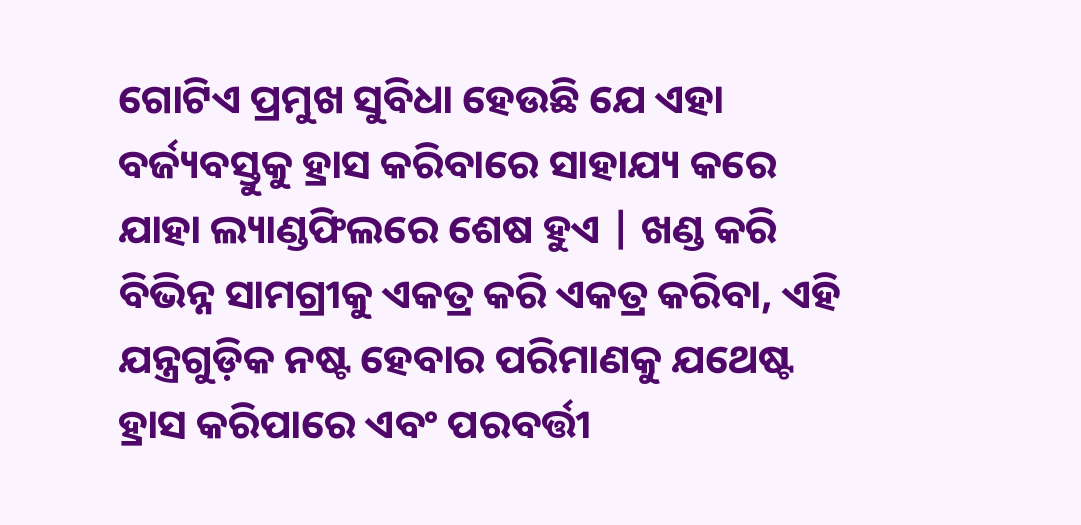ଗୋଟିଏ ପ୍ରମୁଖ ସୁବିଧା ହେଉଛି ଯେ ଏହା ବର୍ଜ୍ୟବସ୍ତୁକୁ ହ୍ରାସ କରିବାରେ ସାହାଯ୍ୟ କରେ ଯାହା ଲ୍ୟାଣ୍ଡଫିଲରେ ଶେଷ ହୁଏ | ଖଣ୍ଡ କରି ବିଭିନ୍ନ ସାମଗ୍ରୀକୁ ଏକତ୍ର କରି ଏକତ୍ର କରିବା, ଏହି ଯନ୍ତ୍ରଗୁଡ଼ିକ ନଷ୍ଟ ହେବାର ପରିମାଣକୁ ଯଥେଷ୍ଟ ହ୍ରାସ କରିପାରେ ଏବଂ ପରବର୍ତ୍ତୀ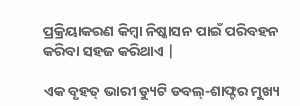ପ୍ରକ୍ରିୟାକରଣ କିମ୍ବା ନିଷ୍କାସନ ପାଇଁ ପରିବହନ କରିବା ସହଜ କରିଥାଏ |

ଏକ ବୃହତ୍ ଭାରୀ ଡ୍ୟୁଟି ଡବଲ୍-ଶାଫ୍ଟର ମୁଖ୍ୟ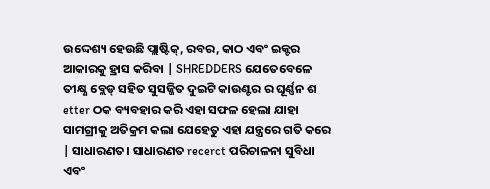ଉଦ୍ଦେଶ୍ୟ ହେଉଛି ପ୍ଲାଷ୍ଟିକ୍, ରବର, କାଠ ଏବଂ ଇକ୍ଟର ଆକାରକୁ ହ୍ରାସ କରିବା | SHREDDERS ଯେତେବେଳେ ତୀକ୍ଷ୍ଣ ବ୍ଲେଡ୍ ସହିତ ସୁସଜ୍ଜିତ ଦୁଇଟି କାଉଣ୍ଟର ର ଘୂର୍ଣ୍ଣନ ଶ etter ଠକ ବ୍ୟବହାର କରି ଏହା ସଫଳ ହେଲା ଯାହା ସାମଗ୍ରୀକୁ ଅତିକ୍ରମ କଲା ଯେହେତୁ ଏହା ଯନ୍ତ୍ରରେ ଗତି କରେ | ସାଧାରଣତ। ସାଧାରଣତ recerct ପରିଚାଳନା ସୁବିଧା ଏବଂ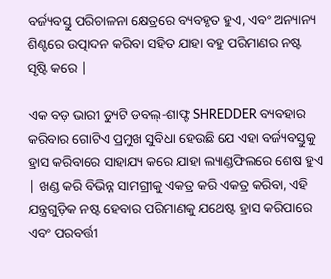ବର୍ଜ୍ୟବସ୍ତୁ ପରିଚାଳନା କ୍ଷେତ୍ରରେ ବ୍ୟବହୃତ ହୁଏ, ଏବଂ ଅନ୍ୟାନ୍ୟ ଶିଣ୍ଟରେ ଉତ୍ପାଦନ କରିବା ସହିତ ଯାହା ବହୁ ପରିମାଣର ନଷ୍ଟ ସୃଷ୍ଟି କରେ |

ଏକ ବଡ଼ ଭାରୀ ଡ୍ୟୁଟି ଡବଲ୍-ଶାଫ୍ଟ SHREDDER ବ୍ୟବହାର କରିବାର ଗୋଟିଏ ପ୍ରମୁଖ ସୁବିଧା ହେଉଛି ଯେ ଏହା ବର୍ଜ୍ୟବସ୍ତୁକୁ ହ୍ରାସ କରିବାରେ ସାହାଯ୍ୟ କରେ ଯାହା ଲ୍ୟାଣ୍ଡଫିଲରେ ଶେଷ ହୁଏ | ଖଣ୍ଡ କରି ବିଭିନ୍ନ ସାମଗ୍ରୀକୁ ଏକତ୍ର କରି ଏକତ୍ର କରିବା, ଏହି ଯନ୍ତ୍ରଗୁଡ଼ିକ ନଷ୍ଟ ହେବାର ପରିମାଣକୁ ଯଥେଷ୍ଟ ହ୍ରାସ କରିପାରେ ଏବଂ ପରବର୍ତ୍ତୀ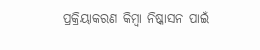ପ୍ରକ୍ରିୟାକରଣ କିମ୍ବା ନିଷ୍କାସନ ପାଇଁ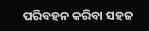ପରିବହନ କରିବା ସହଜ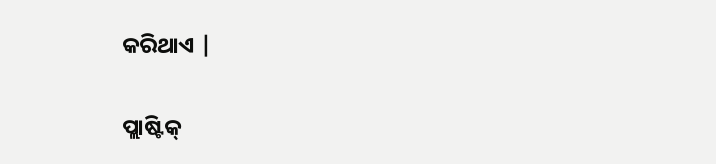କରିଥାଏ |

ପ୍ଲାଷ୍ଟିକ୍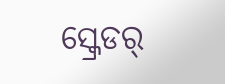ସ୍କ୍ରେଡର୍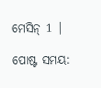ମେସିନ୍ 1 |

ପୋଷ୍ଟ ସମୟ: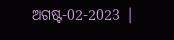ଅଗଷ୍ଟ-02-2023 |